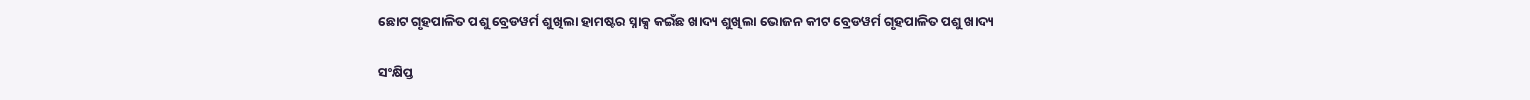ଛୋଟ ଗୃହପାଳିତ ପଶୁ ବ୍ରେଡୱର୍ମ ଶୁଖିଲା ହାମଷ୍ଟର ସ୍ନାକ୍ସ କଇଁଛ ଖାଦ୍ୟ ଶୁଖିଲା ଭୋଜନ କୀଟ ବ୍ରେଡୱର୍ମ ଗୃହପାଳିତ ପଶୁ ଖାଦ୍ୟ

ସଂକ୍ଷିପ୍ତ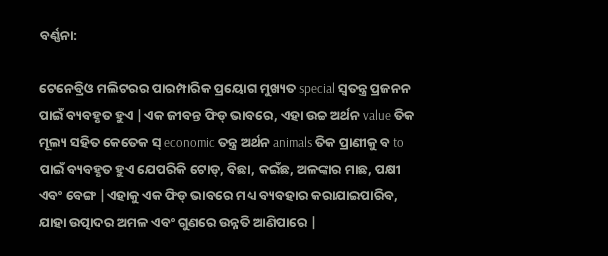ବର୍ଣ୍ଣନା:

ଟେନେବ୍ରିଓ ମଲିଟରର ପାରମ୍ପାରିକ ପ୍ରୟୋଗ ମୁଖ୍ୟତ special ସ୍ୱତନ୍ତ୍ର ପ୍ରଜନନ ପାଇଁ ବ୍ୟବହୃତ ହୁଏ |ଏକ ଜୀବନ୍ତ ଫିଡ୍ ଭାବରେ, ଏହା ଉଚ୍ଚ ଅର୍ଥନ value ତିକ ମୂଲ୍ୟ ସହିତ କେତେକ ସ୍ economic ତନ୍ତ୍ର ଅର୍ଥନ animals ତିକ ପ୍ରାଣୀକୁ ବ to ପାଇଁ ବ୍ୟବହୃତ ହୁଏ ଯେପରିକି ଟୋଡ୍, ବିଛା, କଇଁଛ, ଅଳଙ୍କାର ମାଛ, ପକ୍ଷୀ ଏବଂ ବେଙ୍ଗ |ଏହାକୁ ଏକ ଫିଡ୍ ଭାବରେ ମଧ୍ୟ ବ୍ୟବହାର କରାଯାଇପାରିବ, ଯାହା ଉତ୍ପାଦର ଅମଳ ଏବଂ ଗୁଣରେ ଉନ୍ନତି ଆଣିପାରେ |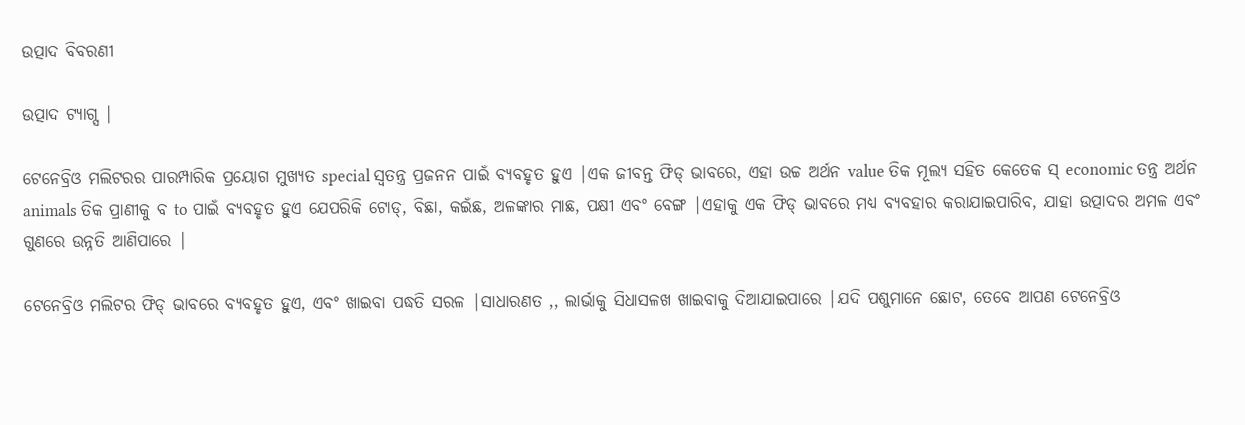ଉତ୍ପାଦ ବିବରଣୀ

ଉତ୍ପାଦ ଟ୍ୟାଗ୍ସ |

ଟେନେବ୍ରିଓ ମଲିଟରର ପାରମ୍ପାରିକ ପ୍ରୟୋଗ ମୁଖ୍ୟତ special ସ୍ୱତନ୍ତ୍ର ପ୍ରଜନନ ପାଇଁ ବ୍ୟବହୃତ ହୁଏ |ଏକ ଜୀବନ୍ତ ଫିଡ୍ ଭାବରେ, ଏହା ଉଚ୍ଚ ଅର୍ଥନ value ତିକ ମୂଲ୍ୟ ସହିତ କେତେକ ସ୍ economic ତନ୍ତ୍ର ଅର୍ଥନ animals ତିକ ପ୍ରାଣୀକୁ ବ to ପାଇଁ ବ୍ୟବହୃତ ହୁଏ ଯେପରିକି ଟୋଡ୍, ବିଛା, କଇଁଛ, ଅଳଙ୍କାର ମାଛ, ପକ୍ଷୀ ଏବଂ ବେଙ୍ଗ |ଏହାକୁ ଏକ ଫିଡ୍ ଭାବରେ ମଧ୍ୟ ବ୍ୟବହାର କରାଯାଇପାରିବ, ଯାହା ଉତ୍ପାଦର ଅମଳ ଏବଂ ଗୁଣରେ ଉନ୍ନତି ଆଣିପାରେ |

ଟେନେବ୍ରିଓ ମଲିଟର ଫିଡ୍ ଭାବରେ ବ୍ୟବହୃତ ହୁଏ, ଏବଂ ଖାଇବା ପଦ୍ଧତି ସରଳ |ସାଧାରଣତ ,, ଲାର୍ଭାକୁ ସିଧାସଳଖ ଖାଇବାକୁ ଦିଆଯାଇପାରେ |ଯଦି ପଶୁମାନେ ଛୋଟ, ତେବେ ଆପଣ ଟେନେବ୍ରିଓ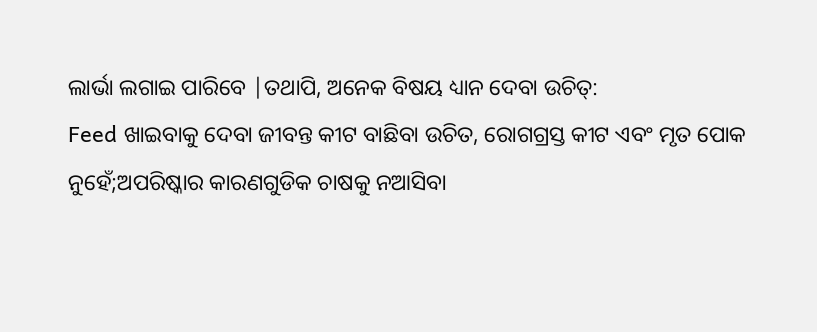ଲାର୍ଭା ଲଗାଇ ପାରିବେ |ତଥାପି, ଅନେକ ବିଷୟ ଧ୍ୟାନ ଦେବା ଉଚିତ୍:
Feed ଖାଇବାକୁ ଦେବା ଜୀବନ୍ତ କୀଟ ବାଛିବା ଉଚିତ, ରୋଗଗ୍ରସ୍ତ କୀଟ ଏବଂ ମୃତ ପୋକ ନୁହେଁ;ଅପରିଷ୍କାର କାରଣଗୁଡିକ ଚାଷକୁ ନଆସିବା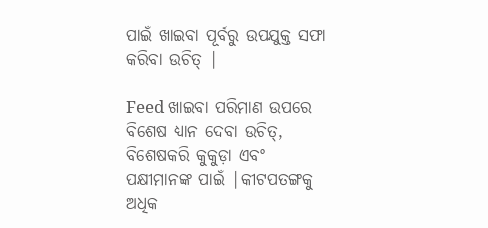ପାଇଁ ଖାଇବା ପୂର୍ବରୁ ଉପଯୁକ୍ତ ସଫା କରିବା ଉଚିତ୍ |

Feed ଖାଇବା ପରିମାଣ ଉପରେ ବିଶେଷ ଧ୍ୟାନ ଦେବା ଉଚିତ୍, ବିଶେଷକରି କୁକୁଡ଼ା ଏବଂ ପକ୍ଷୀମାନଙ୍କ ପାଇଁ |କୀଟପତଙ୍ଗକୁ ଅଧିକ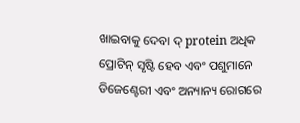ଖାଇବାକୁ ଦେବା ଦ୍ protein ଅଧିକ ପ୍ରୋଟିନ୍ ସୃଷ୍ଟି ହେବ ଏବଂ ପଶୁମାନେ ଡିଜେଣ୍ଟେରୀ ଏବଂ ଅନ୍ୟାନ୍ୟ ରୋଗରେ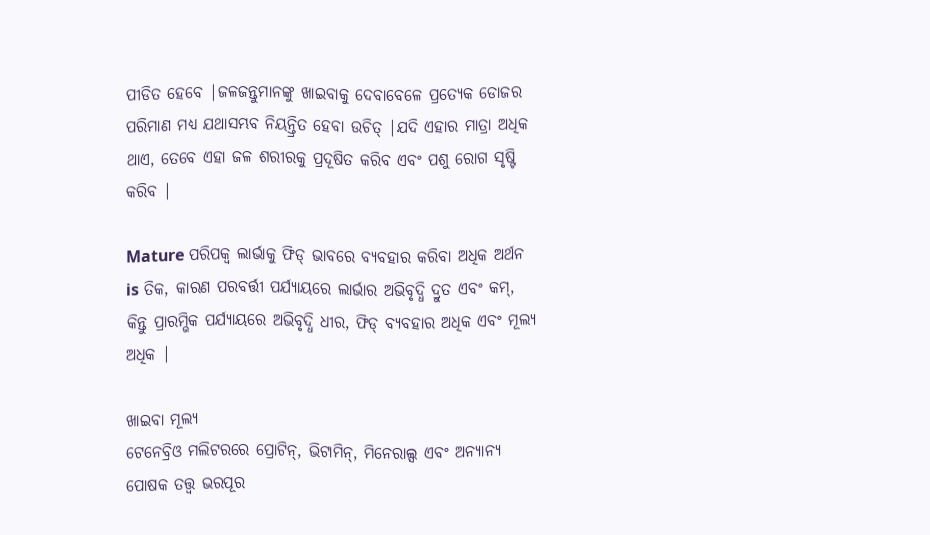ପୀଡିତ ହେବେ |ଜଳଜନ୍ତୁମାନଙ୍କୁ ଖାଇବାକୁ ଦେବାବେଳେ ପ୍ରତ୍ୟେକ ଡୋଜର ପରିମାଣ ମଧ୍ୟ ଯଥାସମ୍ଭବ ନିୟନ୍ତ୍ରିତ ହେବା ଉଚିତ୍ |ଯଦି ଏହାର ମାତ୍ରା ଅଧିକ ଥାଏ, ତେବେ ଏହା ଜଳ ଶରୀରକୁ ପ୍ରଦୂଷିତ କରିବ ଏବଂ ପଶୁ ରୋଗ ସୃଷ୍ଟି କରିବ |

Mature ପରିପକ୍ୱ ଲାର୍ଭାକୁ ଫିଡ୍ ଭାବରେ ବ୍ୟବହାର କରିବା ଅଧିକ ଅର୍ଥନ is ତିକ, କାରଣ ପରବର୍ତ୍ତୀ ପର୍ଯ୍ୟାୟରେ ଲାର୍ଭାର ଅଭିବୃଦ୍ଧି ଦ୍ରୁତ ଏବଂ କମ୍, କିନ୍ତୁ ପ୍ରାରମ୍ଭିକ ପର୍ଯ୍ୟାୟରେ ଅଭିବୃଦ୍ଧି ଧୀର, ଫିଡ୍ ବ୍ୟବହାର ଅଧିକ ଏବଂ ମୂଲ୍ୟ ଅଧିକ |

ଖାଇବା ମୂଲ୍ୟ
ଟେନେବ୍ରିଓ ମଲିଟରରେ ପ୍ରୋଟିନ୍, ଭିଟାମିନ୍, ମିନେରାଲ୍ସ ଏବଂ ଅନ୍ୟାନ୍ୟ ପୋଷକ ତତ୍ତ୍ୱ ଭରପୂର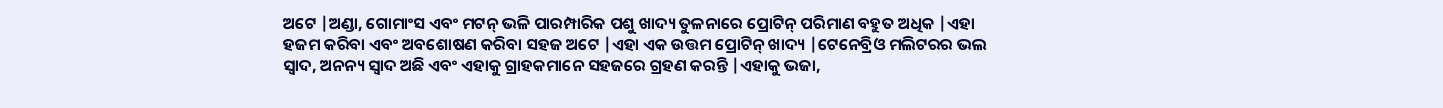ଅଟେ |ଅଣ୍ଡା, ଗୋମାଂସ ଏବଂ ମଟନ୍ ଭଳି ପାରମ୍ପାରିକ ପଶୁ ଖାଦ୍ୟ ତୁଳନାରେ ପ୍ରୋଟିନ୍ ପରିମାଣ ବହୁତ ଅଧିକ |ଏହା ହଜମ କରିବା ଏବଂ ଅବଶୋଷଣ କରିବା ସହଜ ଅଟେ |ଏହା ଏକ ଉତ୍ତମ ପ୍ରୋଟିନ୍ ଖାଦ୍ୟ |ଟେନେବ୍ରିଓ ମଲିଟରର ଭଲ ସ୍ୱାଦ, ଅନନ୍ୟ ସ୍ୱାଦ ଅଛି ଏବଂ ଏହାକୁ ଗ୍ରାହକମାନେ ସହଜରେ ଗ୍ରହଣ କରନ୍ତି |ଏହାକୁ ଭଜା,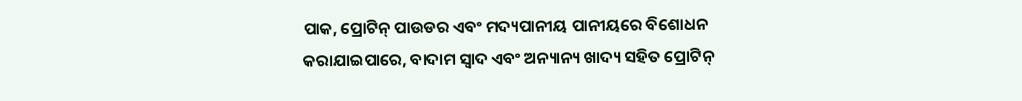ପାକ, ପ୍ରୋଟିନ୍ ପାଉଡର ଏବଂ ମଦ୍ୟପାନୀୟ ପାନୀୟରେ ବିଶୋଧନ କରାଯାଇପାରେ, ବାଦାମ ସ୍ୱାଦ ଏବଂ ଅନ୍ୟାନ୍ୟ ଖାଦ୍ୟ ସହିତ ପ୍ରୋଟିନ୍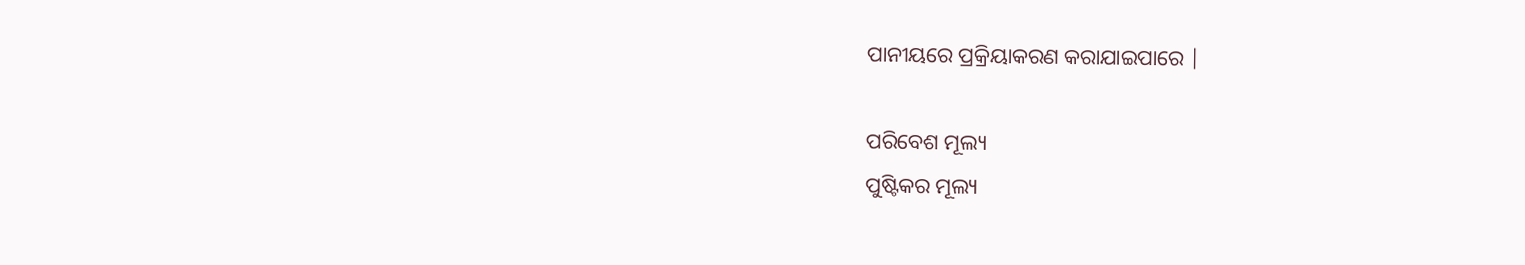ପାନୀୟରେ ପ୍ରକ୍ରିୟାକରଣ କରାଯାଇପାରେ |

ପରିବେଶ ମୂଲ୍ୟ
ପୁଷ୍ଟିକର ମୂଲ୍ୟ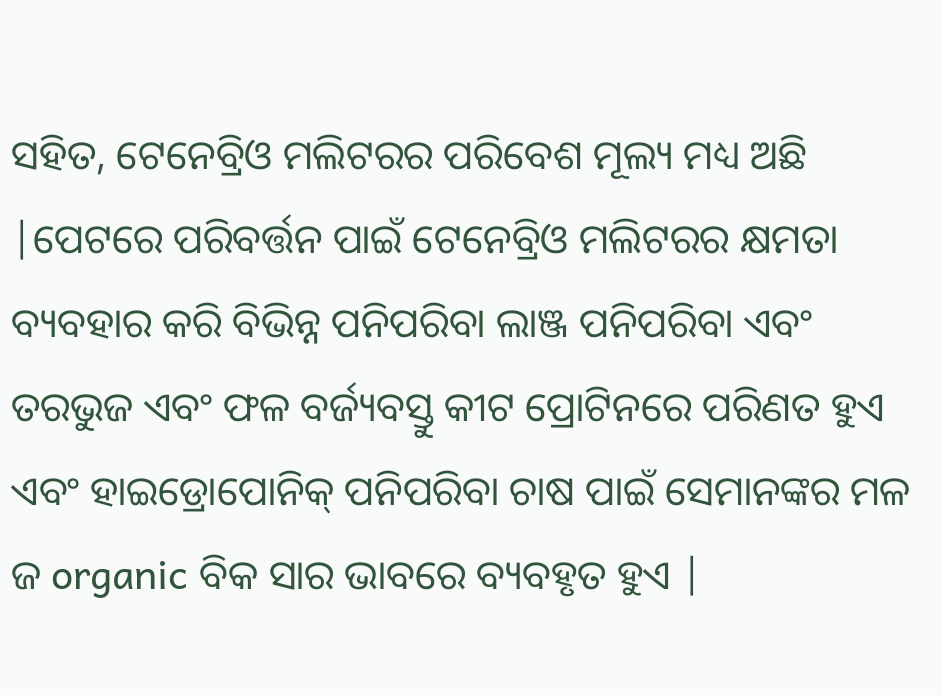ସହିତ, ଟେନେବ୍ରିଓ ମଲିଟରର ପରିବେଶ ମୂଲ୍ୟ ମଧ୍ୟ ଅଛି |ପେଟରେ ପରିବର୍ତ୍ତନ ପାଇଁ ଟେନେବ୍ରିଓ ମଲିଟରର କ୍ଷମତା ବ୍ୟବହାର କରି ବିଭିନ୍ନ ପନିପରିବା ଲାଞ୍ଜ ପନିପରିବା ଏବଂ ତରଭୁଜ ଏବଂ ଫଳ ବର୍ଜ୍ୟବସ୍ତୁ କୀଟ ପ୍ରୋଟିନରେ ପରିଣତ ହୁଏ ଏବଂ ହାଇଡ୍ରୋପୋନିକ୍ ପନିପରିବା ଚାଷ ପାଇଁ ସେମାନଙ୍କର ମଳ ଜ organic ବିକ ସାର ଭାବରେ ବ୍ୟବହୃତ ହୁଏ |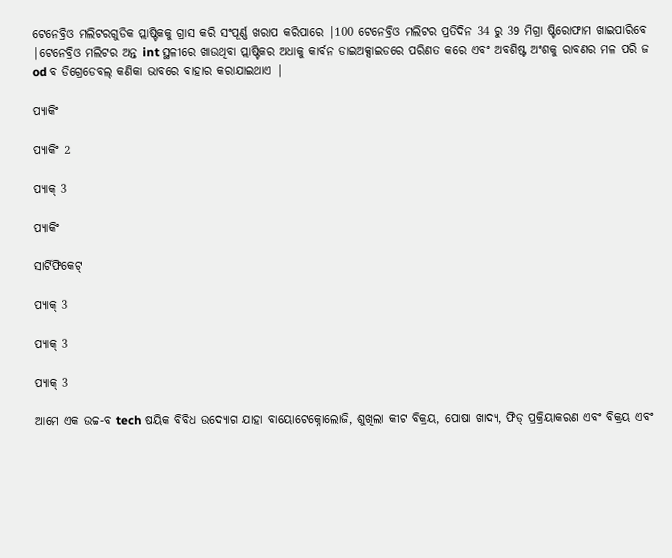ଟେନେବ୍ରିଓ ମଲିଟରଗୁଡିକ ପ୍ଲାଷ୍ଟିକକୁ ଗ୍ରାସ କରି ସଂପୂର୍ଣ୍ଣ ଖରାପ କରିପାରେ |100 ଟେନେବ୍ରିଓ ମଲିଟର ପ୍ରତିଦିନ 34 ରୁ 39 ମିଗ୍ରା ଷ୍ଟିରୋଫାମ ଖାଇପାରିବେ |ଟେନେବ୍ରିଓ ମଲିଟର ଅନ୍ତ int ସ୍ଥଳୀରେ ଖାଉଥିବା ପ୍ଲାଷ୍ଟିକର ଅଧାକୁ କାର୍ବନ ଡାଇଅକ୍ସାଇଡରେ ପରିଣତ କରେ ଏବଂ ଅବଶିଷ୍ଟ ଅଂଶକୁ ରାବଣର ମଳ ପରି ଜ od ବ ଡିଗ୍ରେଡେବଲ୍ କଣିକା ଭାବରେ ବାହାର କରାଯାଇଥାଏ |

ପ୍ୟାକିଂ

ପ୍ୟାକିଂ 2

ପ୍ୟାକ୍ 3

ପ୍ୟାକିଂ

ସାର୍ଟିଫିକେଟ୍

ପ୍ୟାକ୍ 3

ପ୍ୟାକ୍ 3

ପ୍ୟାକ୍ 3

ଆମେ ଏକ ଉଚ୍ଚ-ବ tech ଷୟିକ ବିବିଧ ଉଦ୍ୟୋଗ ଯାହା ବାୟୋଟେକ୍ନୋଲୋଜି, ଶୁଖିଲା କୀଟ ବିକ୍ରୟ, ପୋଷା ଖାଦ୍ୟ, ଫିଡ୍ ପ୍ରକ୍ରିୟାକରଣ ଏବଂ ବିକ୍ରୟ ଏବଂ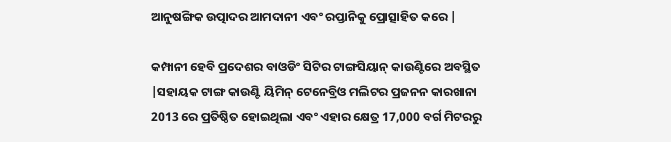ଆନୁଷଙ୍ଗିକ ଉତ୍ପାଦର ଆମଦାନୀ ଏବଂ ରପ୍ତାନିକୁ ପ୍ରୋତ୍ସାହିତ କରେ |

କମ୍ପାନୀ ହେବି ପ୍ରଦେଶର ବାଓଡିଂ ସିଟିର ଟାଙ୍ଗସିୟାନ୍ କାଉଣ୍ଟିରେ ଅବସ୍ଥିତ |ସହାୟକ ଟାଙ୍ଗ କାଉଣ୍ଟି ୟିମିନ୍ ଟେନେବ୍ରିଓ ମଲିଟର ପ୍ରଜନନ କାରଖାନା 2013 ରେ ପ୍ରତିଷ୍ଠିତ ହୋଇଥିଲା ଏବଂ ଏହାର କ୍ଷେତ୍ର 17,000 ବର୍ଗ ମିଟରରୁ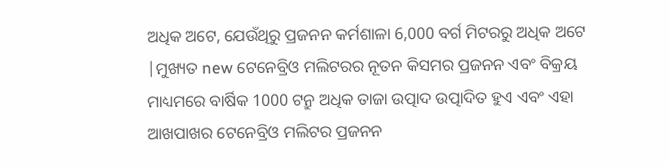ଅଧିକ ଅଟେ, ଯେଉଁଥିରୁ ପ୍ରଜନନ କର୍ମଶାଳା 6,000 ବର୍ଗ ମିଟରରୁ ଅଧିକ ଅଟେ |ମୁଖ୍ୟତ new ଟେନେବ୍ରିଓ ମଲିଟରର ନୂତନ କିସମର ପ୍ରଜନନ ଏବଂ ବିକ୍ରୟ ମାଧ୍ୟମରେ ବାର୍ଷିକ 1000 ଟନ୍ରୁ ଅଧିକ ତାଜା ଉତ୍ପାଦ ଉତ୍ପାଦିତ ହୁଏ ଏବଂ ଏହା ଆଖପାଖର ଟେନେବ୍ରିଓ ମଲିଟର ପ୍ରଜନନ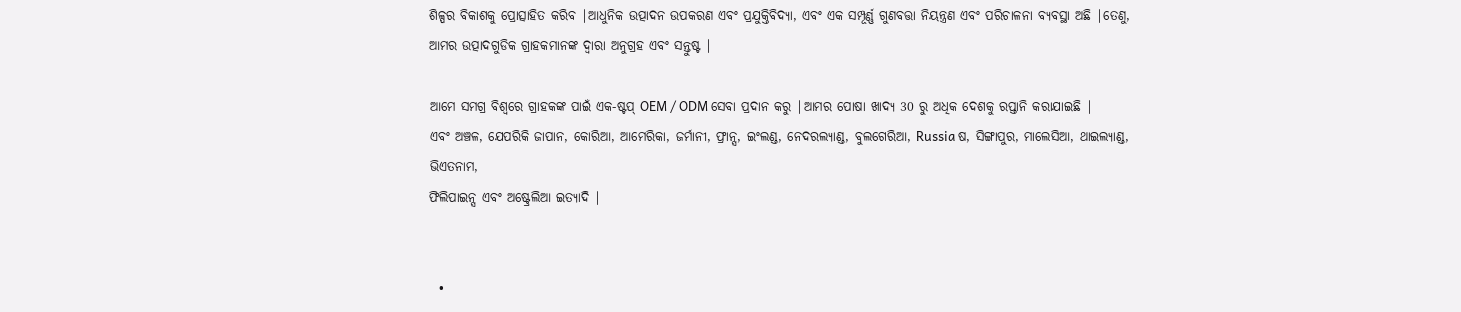ଶିଳ୍ପର ବିକାଶକୁ ପ୍ରୋତ୍ସାହିତ କରିବ |ଆଧୁନିକ ଉତ୍ପାଦନ ଉପକରଣ ଏବଂ ପ୍ରଯୁକ୍ତିବିଦ୍ୟା, ଏବଂ ଏକ ସମ୍ପୂର୍ଣ୍ଣ ଗୁଣବତ୍ତା ନିୟନ୍ତ୍ରଣ ଏବଂ ପରିଚାଳନା ବ୍ୟବସ୍ଥା ଅଛି |ତେଣୁ, ଆମର ଉତ୍ପାଦଗୁଡିକ ଗ୍ରାହକମାନଙ୍କ ଦ୍ୱାରା ଅନୁଗ୍ରହ ଏବଂ ସନ୍ତୁଷ୍ଟ |

ଆମେ ସମଗ୍ର ବିଶ୍ୱରେ ଗ୍ରାହକଙ୍କ ପାଇଁ ଏକ-ଷ୍ଟପ୍ OEM / ODM ସେବା ପ୍ରଦାନ କରୁ |ଆମର ପୋଷା ଖାଦ୍ୟ 30 ରୁ ଅଧିକ ଦେଶକୁ ରପ୍ତାନି କରାଯାଇଛି |
ଏବଂ ଅଞ୍ଚଳ, ଯେପରିକି ଜାପାନ, କୋରିଆ, ଆମେରିକା, ଜର୍ମାନୀ, ଫ୍ରାନ୍ସ, ଇଂଲଣ୍ଡ, ନେଦରଲ୍ୟାଣ୍ଡ, ବୁଲଗେରିଆ, Russia ଷ, ସିଙ୍ଗାପୁର, ମାଲେସିଆ, ଥାଇଲ୍ୟାଣ୍ଡ, ଭିଏତନାମ,
ଫିଲିପାଇନ୍ସ ଏବଂ ଅଷ୍ଟ୍ରେଲିଆ ଇତ୍ୟାଦି |


  •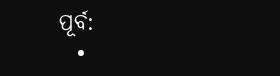ପୂର୍ବ:
  •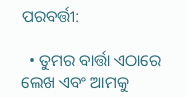ପରବର୍ତ୍ତୀ:

  • ତୁମର ବାର୍ତ୍ତା ଏଠାରେ ଲେଖ ଏବଂ ଆମକୁ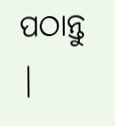ପଠାନ୍ତୁ |